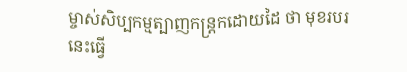ម្ចាស់សិប្បកម្មត្បាញកន្រ្តកដោយដៃ ថា មុខរបរនេះធ្វើ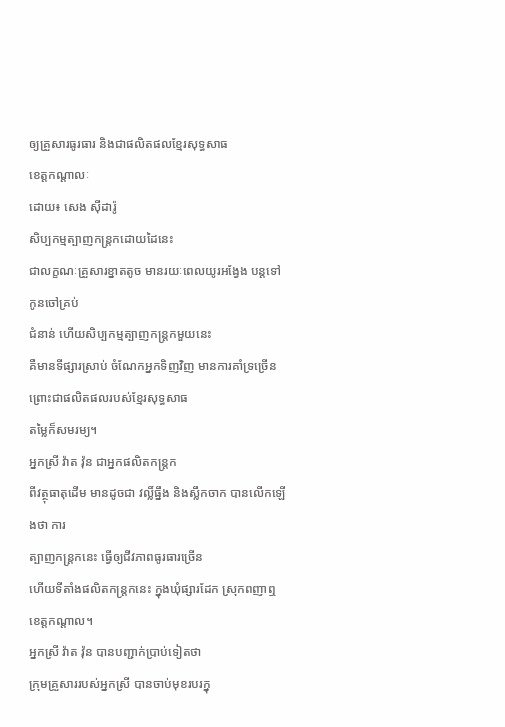ឲ្យគ្រួសារធូរធារ និងជាផលិតផលខ្មែរសុទ្ធសាធ
ខេត្តកណ្តាលៈ
ដោយ៖ សេង ស៊ីដារ៉ូ
សិប្បកម្មត្បាញកន្ត្រកដោយដៃនេះ
ជាលក្ខណៈគ្រួសារខ្នាតតូច មានរយៈពេលយូរអង្វែង បន្តទៅកូនចៅគ្រប់
ជំនាន់ ហើយសិប្បកម្មត្បាញកន្ត្រកមួយនេះ
គឺមានទីផ្សារស្រាប់ ចំណែកអ្នកទិញវិញ មានការគាំទ្រច្រើន ព្រោះជាផលិតផលរបស់ខ្មែរសុទ្ធសាធ
តម្លៃក៏សមរម្យ។
អ្នកស្រី វ៉ាត វ៉ុន ជាអ្នកផលិតកន្រ្តក
ពីវត្ថុធាតុដើម មានដូចជា វល្លិ៍ធ្នឹង និងស្លឹកចាក បានលើកឡើងថា ការ
ត្បាញកន្រ្តកនេះ ធ្វើឲ្យជីវភាពធូរធារច្រើន
ហើយទីតាំងផលិតកន្ត្រកនេះ ក្នុងឃុំផ្សារដែក ស្រុកពញាឮ ខេត្តកណ្តាល។
អ្នកស្រី វ៉ាត វ៉ុន បានបញ្ជាក់ប្រាប់ទៀតថា
ក្រុមគ្រួសាររបស់អ្នកស្រី បានចាប់មុខរបរក្នុ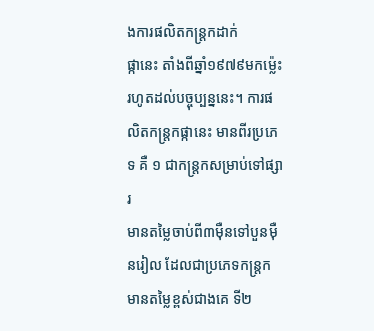ងការផលិតកន្ត្រកដាក់
ផ្កានេះ តាំងពីឆ្នាំ១៩៧៩មកម៉្លេះ
រហូតដល់បច្ចុប្បន្ននេះ។ ការផលិតកន្ត្រកផ្កានេះ មានពីរប្រភេទ គឺ ១ ជាកន្ត្រកសម្រាប់ទៅផ្សារ
មានតម្លៃចាប់ពី៣ម៉ឺនទៅបួនម៉ឺនរៀល ដែលជាប្រភេទកន្ត្រកមានតម្លៃខ្ពស់ជាងគេ ទី២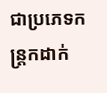ជាប្រភេទកន្ត្រកដាក់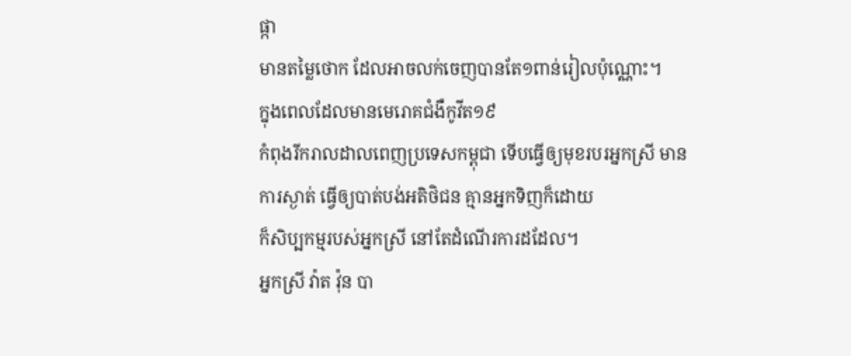ផ្កា
មានតម្លៃថោក ដែលអាចលក់ចេញបានតែ១ពាន់រៀលប៉ុណ្ណោះ។
ក្នុងពេលដែលមានមេរោគជំងឺកូវីត១៩
កំពុងរីករាលដាលពេញប្រទេសកម្ពុជា ទើបធ្វើឲ្យមុខរបរអ្នកស្រី មាន
ការស្ងាត់ ធ្វើឲ្យបាត់បង់អតិថិជន គ្មានអ្នកទិញក៏ដោយ
ក៏សិប្បកម្មរបស់អ្នកស្រី នៅតែដំណើរការដដែល។
អ្នកស្រី វ៉ាត វ៉ុន បា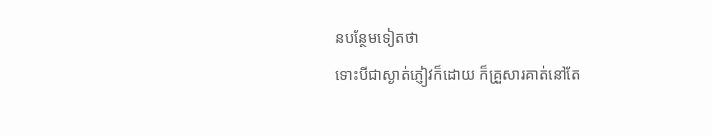នបន្ថែមទៀតថា
ទោះបីជាស្ងាត់ភ្ញៀវក៏ដោយ ក៏គ្រួសារគាត់នៅតែ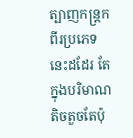ត្បាញកន្ត្រកពីរប្រភេទ
នេះដដែរ តែក្នុងបរិមាណតិចតួចតែប៉ុ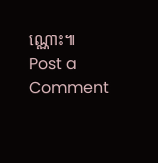ណ្ណោះ៕
Post a Comment